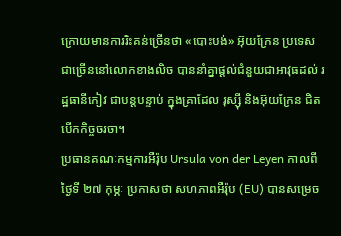ក្រោយមានការរិះគន់ច្រើនថា «បោះបង់» អ៊ុយក្រែន ប្រទេសជាច្រើននៅលោកខាងលិច បាននាំគ្នាផ្ដល់ជំនួយជាអាវុធដល់ រដ្ឋធានីកៀវ ជាបន្តបន្ទាប់ ក្នុងគ្រាដែល រុស្ស៊ី និងអ៊ុយក្រែន ជិតបើកកិច្ចចរចា។
ប្រធានគណៈកម្មការអឺរ៉ុប Ursula von der Leyen កាលពីថ្ងៃទី ២៧ កុម្ភៈ ប្រកាសថា សហភាពអឺរ៉ុប (EU) បានសម្រេច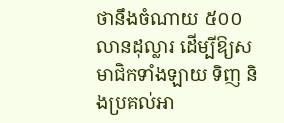ថានឹងចំណាយ ៥០០ លានដុល្លារ ដើម្បីឱ្យសមាជិកទាំងឡាយ ទិញ និងប្រគល់អា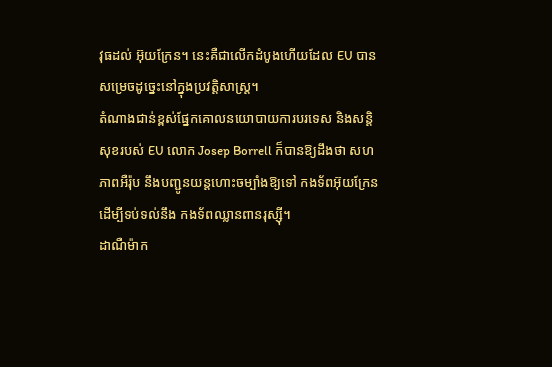វុធដល់ អ៊ុយក្រែន។ នេះគឺជាលើកដំបូងហើយដែល EU បានសម្រេចដូច្នេះនៅក្នុងប្រវត្តិសាស្ត្រ។
តំណាងជាន់ខ្ពស់ផ្នែកគោលនយោបាយការបរទេស និងសន្តិសុខរបស់ EU លោក Josep Borrell ក៏បានឱ្យដឹងថា សហភាពអឺរ៉ុប នឹងបញ្ជូនយន្តហោះចម្បាំងឱ្យទៅ កងទ័ពអ៊ុយក្រែន ដើម្បីទប់ទល់នឹង កងទ័ពឈ្លានពានរុស្ស៊ី។
ដាណឺម៉ាក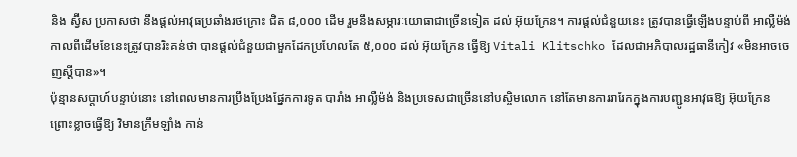និង ស្វ៊ីស ប្រកាសថា នឹងផ្ដល់អាវុធប្រឆាំងរថក្រោះ ជិត ៨,០០០ ដើម រួមនឹងសម្ភារៈយោធាជាច្រើនទៀត ដល់ អ៊ុយក្រែន។ ការផ្ដល់ជំនួយនេះ ត្រូវបានធ្វើឡើងបន្ទាប់ពី អាល្លឺម៉ង់ កាលពីដើមខែនេះត្រូវបានរិះគន់ថា បានផ្ដល់ជំនួយជាមួកដែកប្រហែលតែ ៥,០០០ ដល់ អ៊ុយក្រែន ធ្វើឱ្យ Vitali Klitschko ដែលជាអភិបាលរដ្ឋធានីកៀវ «មិនអាចចេញស្ដីបាន»។
ប៉ុន្មានសប្ដាហ៍បន្ទាប់នោះ នៅពេលមានការប្រឹងប្រែងផ្នែកការទូត បារាំង អាល្លឺម៉ង់ និងប្រទេសជាច្រើននៅបស្ចិមលោក នៅតែមានការរារែកក្នុងការបញ្ជូនអាវុធឱ្យ អ៊ុយក្រែន ព្រោះខ្លាចធ្វើឱ្យ វិមានក្រឹមឡាំង កាន់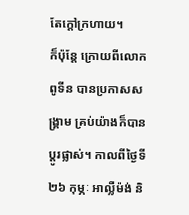តែក្ដៅក្រហាយ។
ក៏ប៉ុន្តែ ក្រោយពីលោក ពូទីន បានប្រកាសសង្គ្រាម គ្រប់យ៉ាងក៏បានប្ដូរផ្លាស់។ កាលពីថ្ងៃទី ២៦ កុម្ភៈ អាល្លឺម៉ង់ និ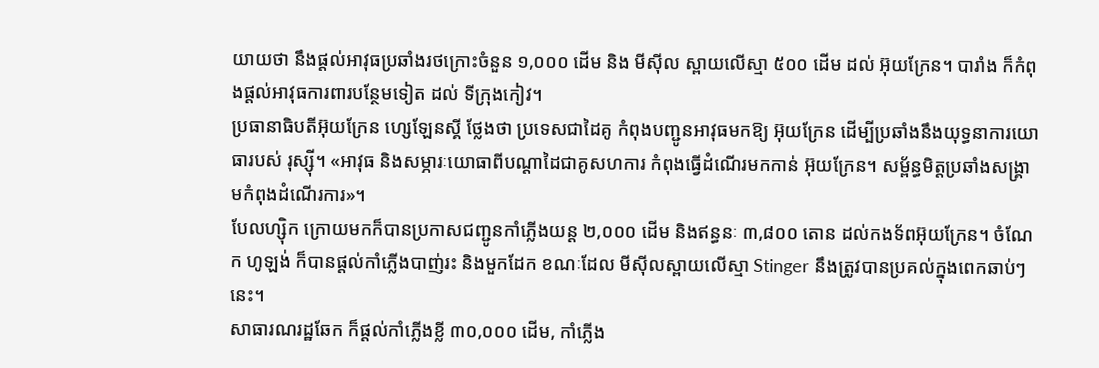យាយថា នឹងផ្ដល់អាវុធប្រឆាំងរថក្រោះចំនួន ១,០០០ ដើម និង មីស៊ីល ស្ពាយលើស្មា ៥០០ ដើម ដល់ អ៊ុយក្រែន។ បារាំង ក៏កំពុងផ្ដល់អាវុធការពារបន្ថែមទៀត ដល់ ទីក្រុងកៀវ។
ប្រធានាធិបតីអ៊ុយក្រែន ហ្សេឡែនស្គី ថ្លែងថា ប្រទេសជាដៃគូ កំពុងបញ្ជូនអាវុធមកឱ្យ អ៊ុយក្រែន ដើម្បីប្រឆាំងនឹងយុទ្ធនាការយោធារបស់ រុស្ស៊ី។ «អាវុធ និងសម្ភារៈយោធាពីបណ្ដាដៃជាគូសហការ កំពុងធ្វើដំណើរមកកាន់ អ៊ុយក្រែន។ សម្ព័ន្ធមិត្តប្រឆាំងសង្គ្រាមកំពុងដំណើរការ»។
បែលហ្ស៊ិក ក្រោយមកក៏បានប្រកាសជញ្ជូនកាំភ្លើងយន្ត ២,០០០ ដើម និងឥន្ធនៈ ៣,៨០០ តោន ដល់កងទ័ពអ៊ុយក្រែន។ ចំណែក ហូឡង់ ក៏បានផ្ដល់កាំភ្លើងបាញ់រះ និងមួកដែក ខណៈដែល មីស៊ីលស្ពាយលើស្មា Stinger នឹងត្រូវបានប្រគល់ក្នុងពេកឆាប់ៗនេះ។
សាធារណរដ្ឋឆែក ក៏ផ្ដល់កាំភ្លើងខ្លី ៣០,០០០ ដើម, កាំភ្លើង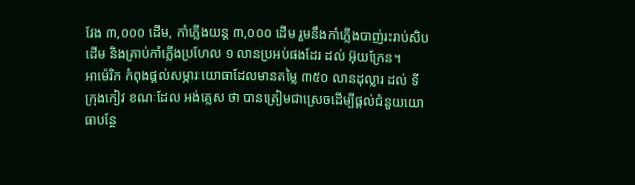វែង ៣,០០០ ដើម, កាំភ្លើងយន្ត ៣,០០០ ដើម រួមនឹងកាំភ្លើងបាញ់រះរាប់សិបដើម និងគ្រាប់កាំភ្លើងប្រហែល ១ លានប្រអប់ផងដែរ ដល់ អ៊ុយក្រែន។
អាម៉េរិក កំពុងផ្ដល់សម្ភារៈយោធាដែលមានតម្លៃ ៣៥០ លានដុល្លារ ដល់ ទីក្រុងកៀវ ខណៈដែល អង់គ្លេស ថា បានត្រៀមជាស្រេចដើម្បីផ្ដល់ជំនួយយោធាបន្ថែ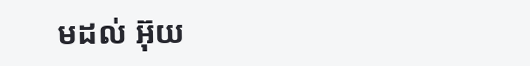មដល់ អ៊ុយ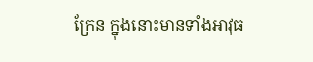ក្រែន ក្នុងនោះមានទាំងអាវុធ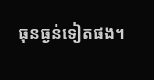ធុនធ្ងន់ទៀតផង។